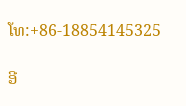ໂທ:+86-18854145325

ອີ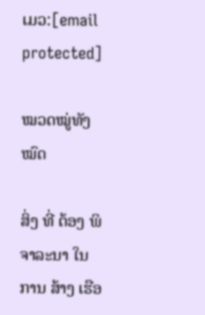ເມວ:[email protected]

ໝວດໝູ່ທັງໝົດ

ສິ່ງ ທີ່ ຕ້ອງ ພິຈາລະນາ ໃນ ການ ສ້າງ ເຮືອ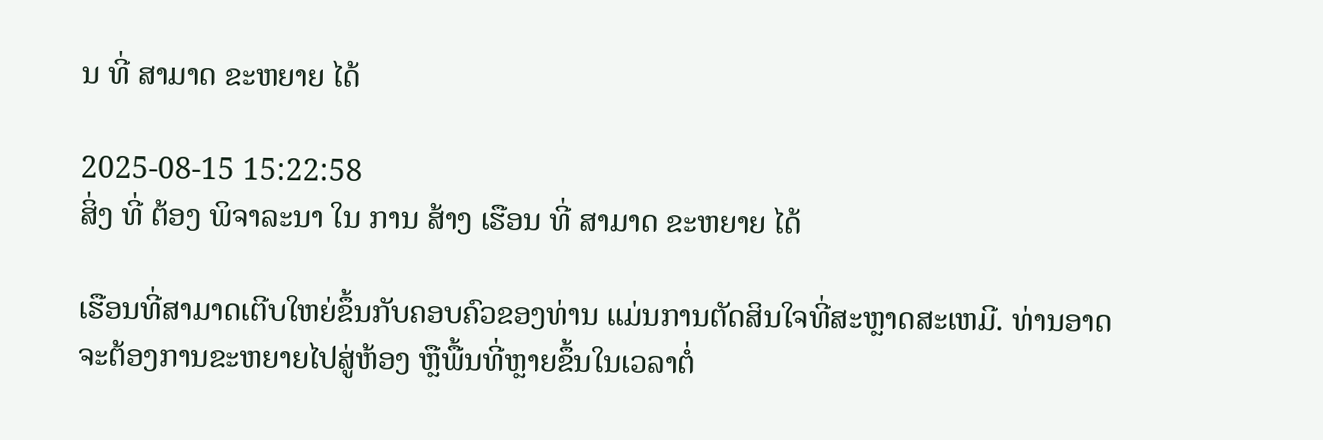ນ ທີ່ ສາມາດ ຂະຫຍາຍ ໄດ້

2025-08-15 15:22:58
ສິ່ງ ທີ່ ຕ້ອງ ພິຈາລະນາ ໃນ ການ ສ້າງ ເຮືອນ ທີ່ ສາມາດ ຂະຫຍາຍ ໄດ້

ເຮືອນທີ່ສາມາດເຕີບໃຫຍ່ຂຶ້ນກັບຄອບຄົວຂອງທ່ານ ແມ່ນການຕັດສິນໃຈທີ່ສະຫຼາດສະເຫມີ. ທ່ານອາດຈະຕ້ອງການຂະຫຍາຍໄປສູ່ຫ້ອງ ຫຼືພື້ນທີ່ຫຼາຍຂຶ້ນໃນເວລາຕໍ່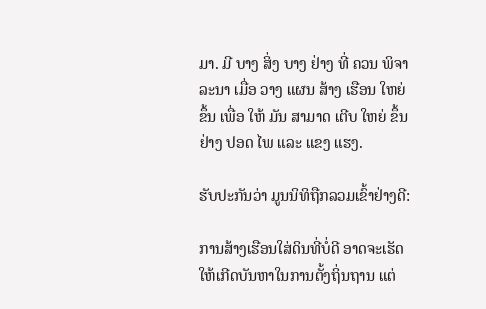ມາ. ມີ ບາງ ສິ່ງ ບາງ ຢ່າງ ທີ່ ຄວນ ພິຈາລະນາ ເມື່ອ ວາງ ແຜນ ສ້າງ ເຮືອນ ໃຫຍ່ ຂຶ້ນ ເພື່ອ ໃຫ້ ມັນ ສາມາດ ເຕີບ ໃຫຍ່ ຂຶ້ນ ຢ່າງ ປອດ ໄພ ແລະ ແຂງ ແຮງ.

ຮັບປະກັນວ່າ ມູນນິທິຖືກລວມເຂົ້າຢ່າງດີ:

ການສ້າງເຮືອນໃສ່ດິນທີ່ບໍ່ດີ ອາດຈະເຮັດໃຫ້ເກີດບັນຫາໃນການຕັ້ງຖິ່ນຖານ ແຕ່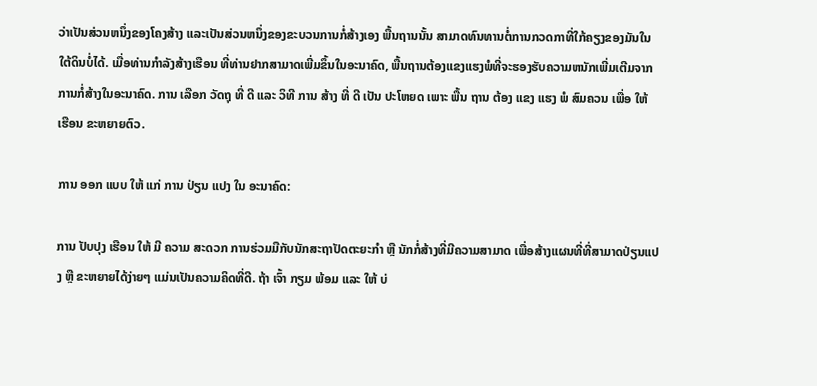ວ່າເປັນສ່ວນຫນຶ່ງຂອງໂຄງສ້າງ ແລະເປັນສ່ວນຫນຶ່ງຂອງຂະບວນການກໍ່ສ້າງເອງ ພື້ນຖານນັ້ນ ສາມາດທົນທານຕໍ່ການກວດກາທີ່ໃກ້ຄຽງຂອງມັນໃນໃຕ້ດິນບໍ່ໄດ້. ເມື່ອທ່ານກໍາລັງສ້າງເຮືອນ ທີ່ທ່ານຢາກສາມາດເພີ່ມຂຶ້ນໃນອະນາຄົດ, ພື້ນຖານຕ້ອງແຂງແຮງພໍທີ່ຈະຮອງຮັບຄວາມຫນັກເພີ່ມເຕີມຈາກການກໍ່ສ້າງໃນອະນາຄົດ. ການ ເລືອກ ວັດຖຸ ທີ່ ດີ ແລະ ວິທີ ການ ສ້າງ ທີ່ ດີ ເປັນ ປະໂຫຍດ ເພາະ ພື້ນ ຖານ ຕ້ອງ ແຂງ ແຮງ ພໍ ສົມຄວນ ເພື່ອ ໃຫ້ ເຮືອນ ຂະຫຍາຍຕົວ.

ການ ອອກ ແບບ ໃຫ້ ແກ່ ການ ປ່ຽນ ແປງ ໃນ ອະນາຄົດ:

ການ ປັບປຸງ ເຮືອນ ໃຫ້ ມີ ຄວາມ ສະດວກ ການຮ່ວມມືກັບນັກສະຖາປັດຕະຍະກໍາ ຫຼື ນັກກໍ່ສ້າງທີ່ມີຄວາມສາມາດ ເພື່ອສ້າງແຜນທີ່ທີ່ສາມາດປ່ຽນແປງ ຫຼື ຂະຫຍາຍໄດ້ງ່າຍໆ ແມ່ນເປັນຄວາມຄິດທີ່ດີ. ຖ້າ ເຈົ້າ ກຽມ ພ້ອມ ແລະ ໃຫ້ ບ່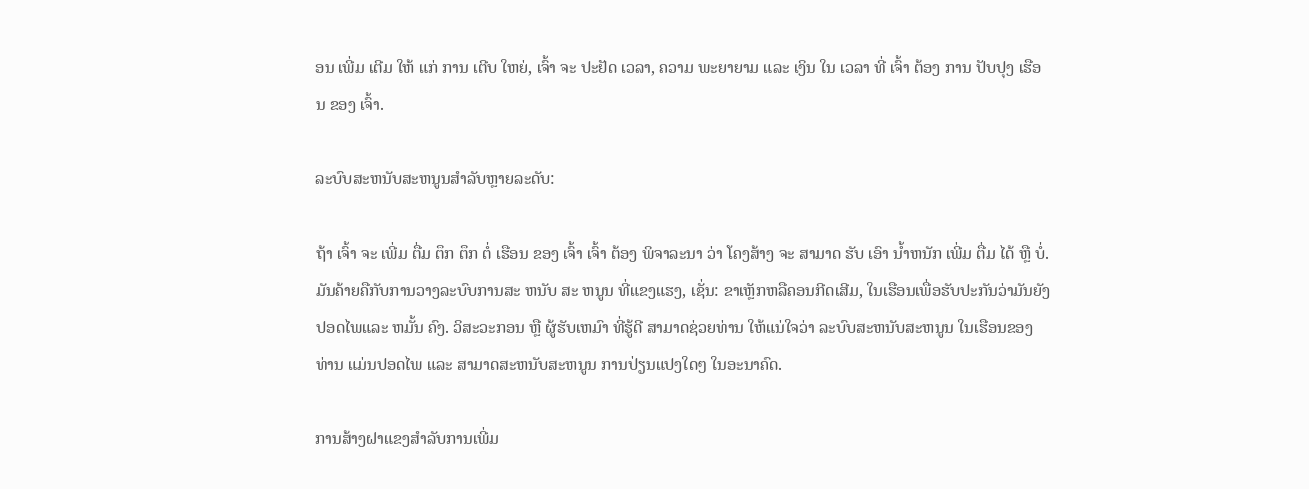ອນ ເພີ່ມ ເຕີມ ໃຫ້ ແກ່ ການ ເຕີບ ໃຫຍ່, ເຈົ້າ ຈະ ປະຢັດ ເວລາ, ຄວາມ ພະຍາຍາມ ແລະ ເງິນ ໃນ ເວລາ ທີ່ ເຈົ້າ ຕ້ອງ ການ ປັບປຸງ ເຮືອນ ຂອງ ເຈົ້າ.

ລະບົບສະຫນັບສະຫນູນສໍາລັບຫຼາຍລະດັບ:

ຖ້າ ເຈົ້າ ຈະ ເພີ່ມ ຕື່ມ ຕຶກ ຕຶກ ຕໍ່ ເຮືອນ ຂອງ ເຈົ້າ ເຈົ້າ ຕ້ອງ ພິຈາລະນາ ວ່າ ໂຄງສ້າງ ຈະ ສາມາດ ຮັບ ເອົາ ນໍ້າຫນັກ ເພີ່ມ ຕື່ມ ໄດ້ ຫຼື ບໍ່. ມັນຄ້າຍຄືກັບການວາງລະບົບການສະ ຫນັບ ສະ ຫນູນ ທີ່ແຂງແຮງ, ເຊັ່ນ: ຂາເຫຼັກຫລືຄອນກີດເສີມ, ໃນເຮືອນເພື່ອຮັບປະກັນວ່າມັນຍັງປອດໄພແລະ ຫມັ້ນ ຄົງ. ວິສະວະກອນ ຫຼື ຜູ້ຮັບເຫມົາ ທີ່ຮູ້ດີ ສາມາດຊ່ວຍທ່ານ ໃຫ້ແນ່ໃຈວ່າ ລະບົບສະຫນັບສະຫນູນ ໃນເຮືອນຂອງທ່ານ ແມ່ນປອດໄພ ແລະ ສາມາດສະຫນັບສະຫນູນ ການປ່ຽນແປງໃດໆ ໃນອະນາຄົດ.

ການສ້າງຝາແຂງສໍາລັບການເພີ່ມ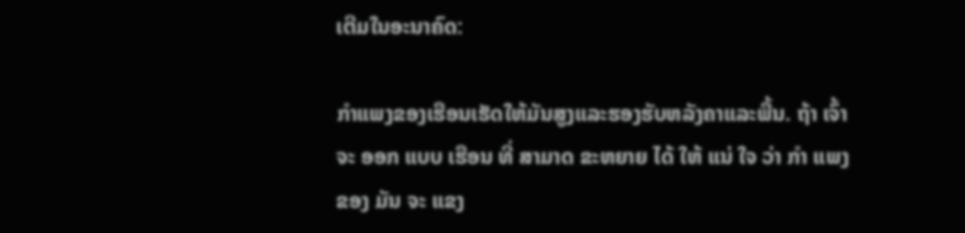ເຕີມໃນອະນາຄົດ:

ກໍາແພງຂອງເຮືອນເຮັດໃຫ້ມັນສູງແລະຮອງຮັບຫລັງຄາແລະພື້ນ. ຖ້າ ເຈົ້າ ຈະ ອອກ ແບບ ເຮືອນ ທີ່ ສາມາດ ຂະຫຍາຍ ໄດ້ ໃຫ້ ແນ່ ໃຈ ວ່າ ກໍາ ແພງ ຂອງ ມັນ ຈະ ແຂງ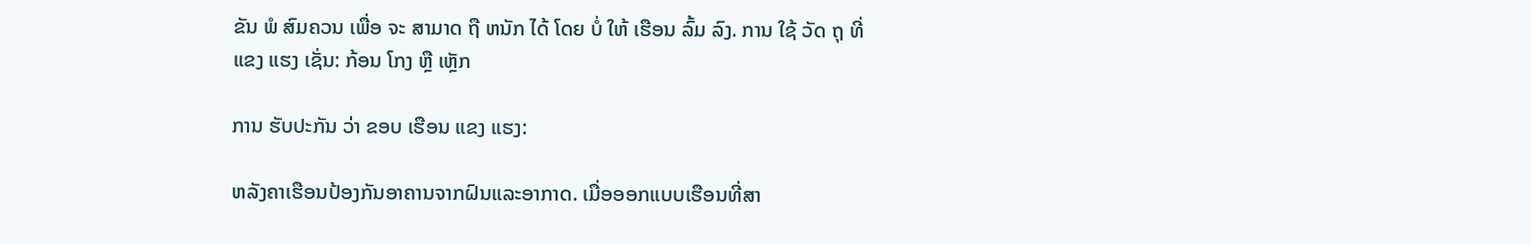ຂັນ ພໍ ສົມຄວນ ເພື່ອ ຈະ ສາມາດ ຖື ຫນັກ ໄດ້ ໂດຍ ບໍ່ ໃຫ້ ເຮືອນ ລົ້ມ ລົງ. ການ ໃຊ້ ວັດ ຖຸ ທີ່ ແຂງ ແຮງ ເຊັ່ນ: ກ້ອນ ໂກງ ຫຼື ເຫຼັກ

ການ ຮັບປະກັນ ວ່າ ຂອບ ເຮືອນ ແຂງ ແຮງ:

ຫລັງຄາເຮືອນປ້ອງກັນອາຄານຈາກຝົນແລະອາກາດ. ເມື່ອອອກແບບເຮືອນທີ່ສາ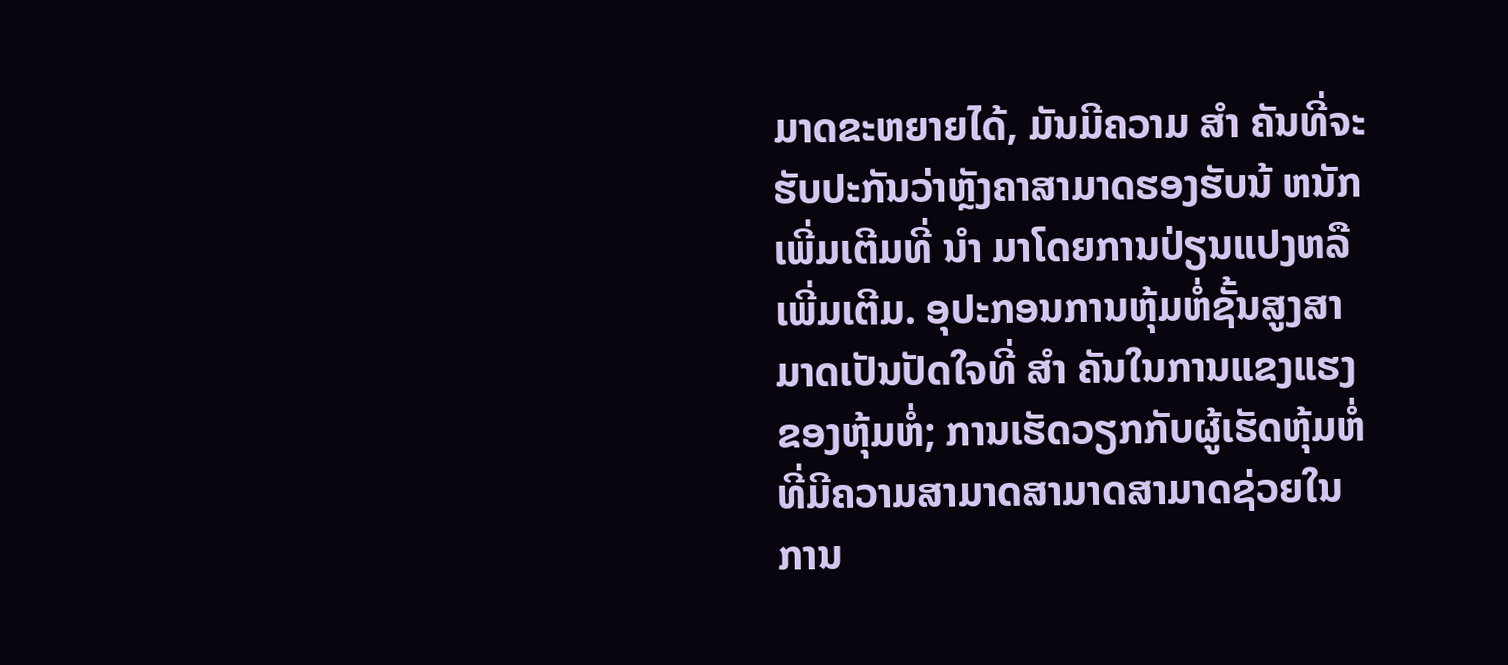ມາດຂະຫຍາຍໄດ້, ມັນມີຄວາມ ສໍາ ຄັນທີ່ຈະຮັບປະກັນວ່າຫຼັງຄາສາມາດຮອງຮັບນ້ ຫນັກ ເພີ່ມເຕີມທີ່ ນໍາ ມາໂດຍການປ່ຽນແປງຫລືເພີ່ມເຕີມ. ອຸປະກອນການຫຸ້ມຫໍ່ຊັ້ນສູງສາມາດເປັນປັດໃຈທີ່ ສໍາ ຄັນໃນການແຂງແຮງຂອງຫຸ້ມຫໍ່; ການເຮັດວຽກກັບຜູ້ເຮັດຫຸ້ມຫໍ່ທີ່ມີຄວາມສາມາດສາມາດສາມາດຊ່ວຍໃນການ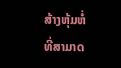ສ້າງຫຸ້ມຫໍ່ທີ່ສາມາດ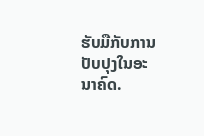ຮັບມືກັບການປັບປຸງໃນອະນາຄົດ.